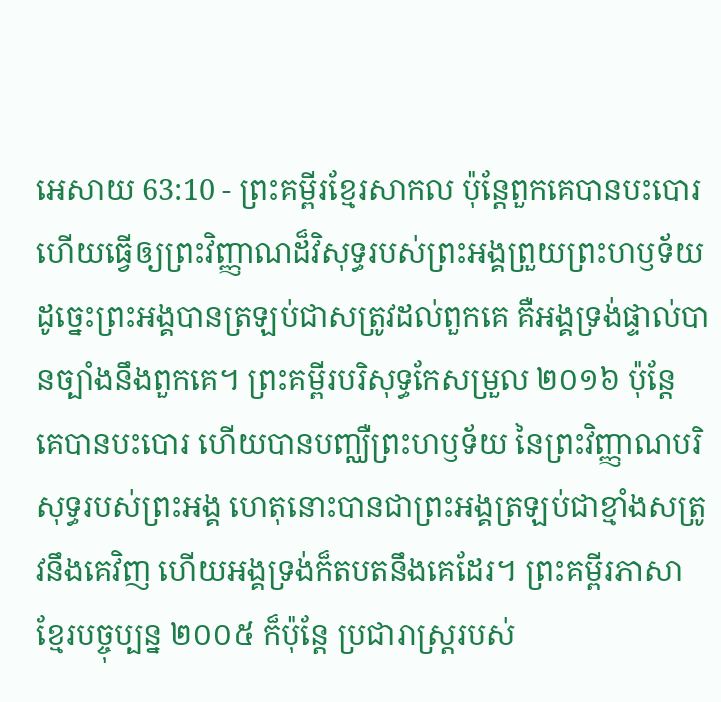អេសាយ 63:10 - ព្រះគម្ពីរខ្មែរសាកល ប៉ុន្តែពួកគេបានបះបោរ ហើយធ្វើឲ្យព្រះវិញ្ញាណដ៏វិសុទ្ធរបស់ព្រះអង្គព្រួយព្រះហឫទ័យ ដូច្នេះព្រះអង្គបានត្រឡប់ជាសត្រូវដល់ពួកគេ គឺអង្គទ្រង់ផ្ទាល់បានច្បាំងនឹងពួកគេ។ ព្រះគម្ពីរបរិសុទ្ធកែសម្រួល ២០១៦ ប៉ុន្តែ គេបានបះបោរ ហើយបានបញ្ឈឺព្រះហឫទ័យ នៃព្រះវិញ្ញាណបរិសុទ្ធរបស់ព្រះអង្គ ហេតុនោះបានជាព្រះអង្គត្រឡប់ជាខ្មាំងសត្រូវនឹងគេវិញ ហើយអង្គទ្រង់ក៏តបតនឹងគេដែរ។ ព្រះគម្ពីរភាសាខ្មែរបច្ចុប្បន្ន ២០០៥ ក៏ប៉ុន្តែ ប្រជារាស្ត្ររបស់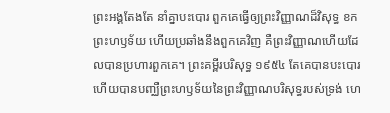ព្រះអង្គតែងតែ នាំគ្នាបះបោរ ពួកគេធ្វើឲ្យព្រះវិញ្ញាណដ៏វិសុទ្ធ ខកព្រះហឫទ័យ ហើយប្រឆាំងនឹងពួកគេវិញ គឺព្រះវិញ្ញាណហើយដែលបានប្រហារពួកគេ។ ព្រះគម្ពីរបរិសុទ្ធ ១៩៥៤ តែគេបានបះបោរ ហើយបានបញ្ឈឺព្រះហឫទ័យនៃព្រះវិញ្ញាណបរិសុទ្ធរបស់ទ្រង់ ហេ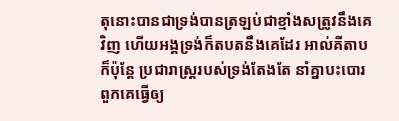តុនោះបានជាទ្រង់បានត្រឡប់ជាខ្មាំងសត្រូវនឹងគេវិញ ហើយអង្គទ្រង់ក៏តបតនឹងគេដែរ អាល់គីតាប ក៏ប៉ុន្តែ ប្រជារាស្ត្ររបស់ទ្រង់តែងតែ នាំគ្នាបះបោរ ពួកគេធ្វើឲ្យ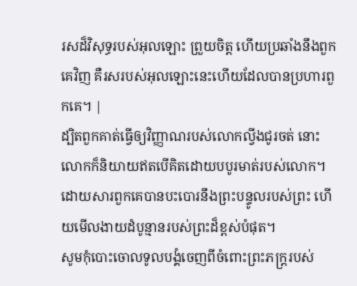រសដ៏វិសុទ្ធរបស់អុលឡោះ ព្រួយចិត្ត ហើយប្រឆាំងនឹងពួកគេវិញ គឺរសរបស់អុលឡោះនេះហើយដែលបានប្រហារពួកគេ។ |
ដ្បិតពួកគាត់ធ្វើឲ្យវិញ្ញាណរបស់លោកល្វីងជូរចត់ នោះលោកក៏និយាយឥតបើគិតដោយបបូរមាត់របស់លោក។
ដោយសារពួកគេបានបះបោរនឹងព្រះបន្ទូលរបស់ព្រះ ហើយមើលងាយដំបូន្មានរបស់ព្រះដ៏ខ្ពស់បំផុត។
សូមកុំបោះចោលទូលបង្គំចេញពីចំពោះព្រះភក្ត្ររបស់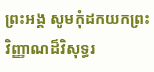ព្រះអង្គ សូមកុំដកយកព្រះវិញ្ញាណដ៏វិសុទ្ធរ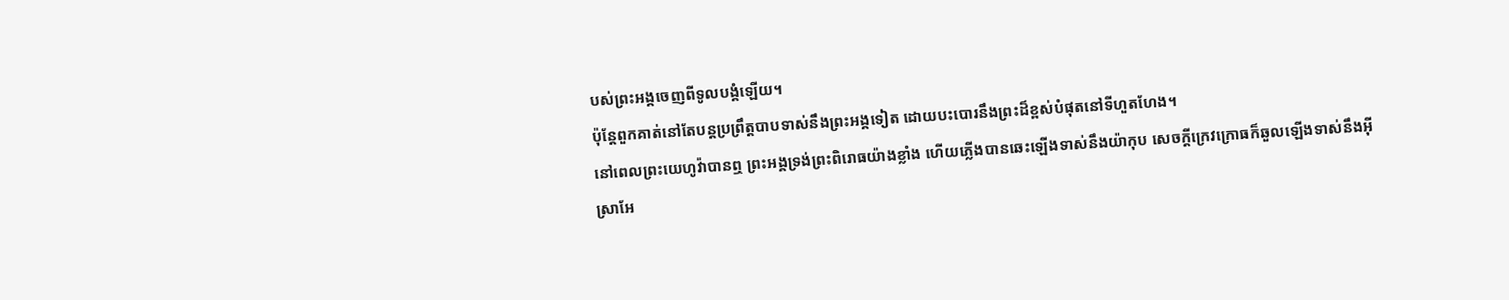បស់ព្រះអង្គចេញពីទូលបង្គំឡើយ។
ប៉ុន្តែពួកគាត់នៅតែបន្តប្រព្រឹត្តបាបទាស់នឹងព្រះអង្គទៀត ដោយបះបោរនឹងព្រះដ៏ខ្ពស់បំផុតនៅទីហួតហែង។
នៅពេលព្រះយេហូវ៉ាបានឮ ព្រះអង្គទ្រង់ព្រះពិរោធយ៉ាងខ្លាំង ហើយភ្លើងបានឆេះឡើងទាស់នឹងយ៉ាកុប សេចក្ដីក្រេវក្រោធក៏ឆួលឡើងទាស់នឹងអ៊ីស្រាអែ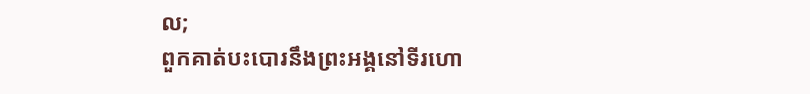ល;
ពួកគាត់បះបោរនឹងព្រះអង្គនៅទីរហោ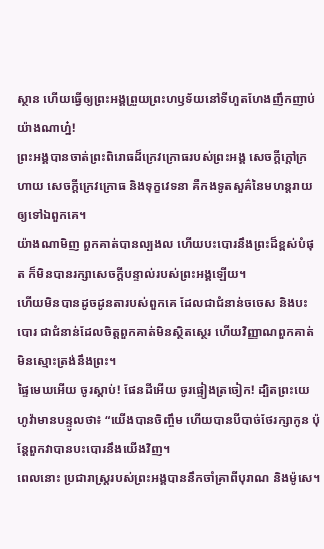ស្ថាន ហើយធ្វើឲ្យព្រះអង្គព្រួយព្រះហឫទ័យនៅទីហួតហែងញឹកញាប់យ៉ាងណាហ្ន៎!
ព្រះអង្គបានចាត់ព្រះពិរោធដ៏ក្រេវក្រោធរបស់ព្រះអង្គ សេចក្ដីក្ដៅក្រហាយ សេចក្ដីក្រេវក្រោធ និងទុក្ខវេទនា គឺកងទូតសួគ៌នៃមហន្តរាយ ឲ្យទៅឯពួកគេ។
យ៉ាងណាមិញ ពួកគាត់បានល្បងល ហើយបះបោរនឹងព្រះដ៏ខ្ពស់បំផុត ក៏មិនបានរក្សាសេចក្ដីបន្ទាល់របស់ព្រះអង្គឡើយ។
ហើយមិនបានដូចដូនតារបស់ពួកគេ ដែលជាជំនាន់ចចេស និងបះបោរ ជាជំនាន់ដែលចិត្តពួកគាត់មិនស្ថិតស្ថេរ ហើយវិញ្ញាណពួកគាត់មិនស្មោះត្រង់នឹងព្រះ។
ផ្ទៃមេឃអើយ ចូរស្ដាប់! ផែនដីអើយ ចូរផ្ទៀងត្រចៀក! ដ្បិតព្រះយេហូវ៉ាមានបន្ទូលថា៖ “យើងបានចិញ្ចឹម ហើយបានបីបាច់ថែរក្សាកូន ប៉ុន្តែពួកវាបានបះបោរនឹងយើងវិញ។
ពេលនោះ ប្រជារាស្ត្ររបស់ព្រះអង្គបាននឹកចាំគ្រាពីបុរាណ និងម៉ូសេ។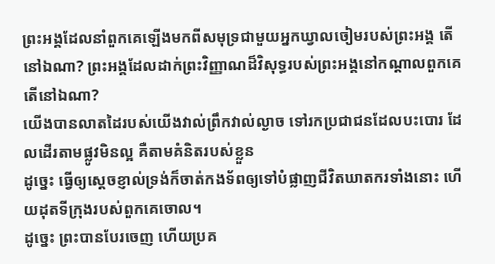ព្រះអង្គដែលនាំពួកគេឡើងមកពីសមុទ្រជាមួយអ្នកឃ្វាលចៀមរបស់ព្រះអង្គ តើនៅឯណា? ព្រះអង្គដែលដាក់ព្រះវិញ្ញាណដ៏វិសុទ្ធរបស់ព្រះអង្គនៅកណ្ដាលពួកគេ តើនៅឯណា?
យើងបានលាតដៃរបស់យើងវាល់ព្រឹកវាល់ល្ងាច ទៅរកប្រជាជនដែលបះបោរ ដែលដើរតាមផ្លូវមិនល្អ គឺតាមគំនិតរបស់ខ្លួន
ដូច្នេះ ធ្វើឲ្យស្ដេចខ្ញាល់ទ្រង់ក៏ចាត់កងទ័ពឲ្យទៅបំផ្លាញជីវិតឃាតករទាំងនោះ ហើយដុតទីក្រុងរបស់ពួកគេចោល។
ដូច្នេះ ព្រះបានបែរចេញ ហើយប្រគ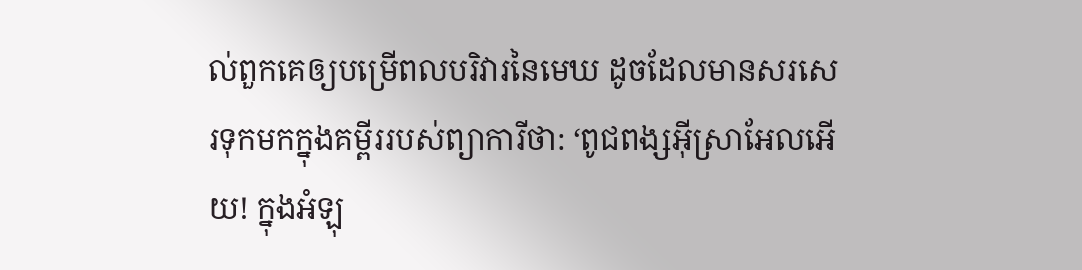ល់ពួកគេឲ្យបម្រើពលបរិវារនៃមេឃ ដូចដែលមានសរសេរទុកមកក្នុងគម្ពីររបស់ព្យាការីថា: ‘ពូជពង្សអ៊ីស្រាអែលអើយ! ក្នុងអំឡុ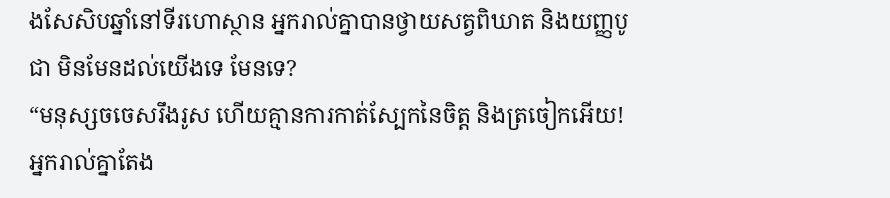ងសែសិបឆ្នាំនៅទីរហោស្ថាន អ្នករាល់គ្នាបានថ្វាយសត្វពិឃាត និងយញ្ញបូជា មិនមែនដល់យើងទេ មែនទេ?
“មនុស្សចចេសរឹងរូស ហើយគ្មានការកាត់ស្បែកនៃចិត្ត និងត្រចៀកអើយ! អ្នករាល់គ្នាតែង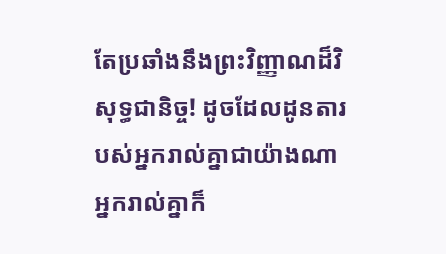តែប្រឆាំងនឹងព្រះវិញ្ញាណដ៏វិសុទ្ធជានិច្ច! ដូចដែលដូនតារបស់អ្នករាល់គ្នាជាយ៉ាងណា អ្នករាល់គ្នាក៏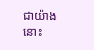ជាយ៉ាងនោះ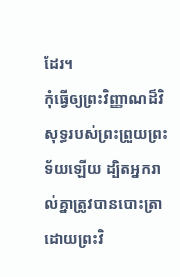ដែរ។
កុំធ្វើឲ្យព្រះវិញ្ញាណដ៏វិសុទ្ធរបស់ព្រះព្រួយព្រះទ័យឡើយ ដ្បិតអ្នករាល់គ្នាត្រូវបានបោះត្រាដោយព្រះវិ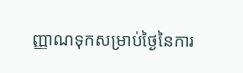ញ្ញាណទុកសម្រាប់ថ្ងៃនៃការ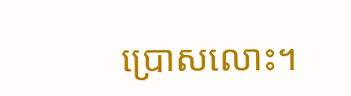ប្រោសលោះ។